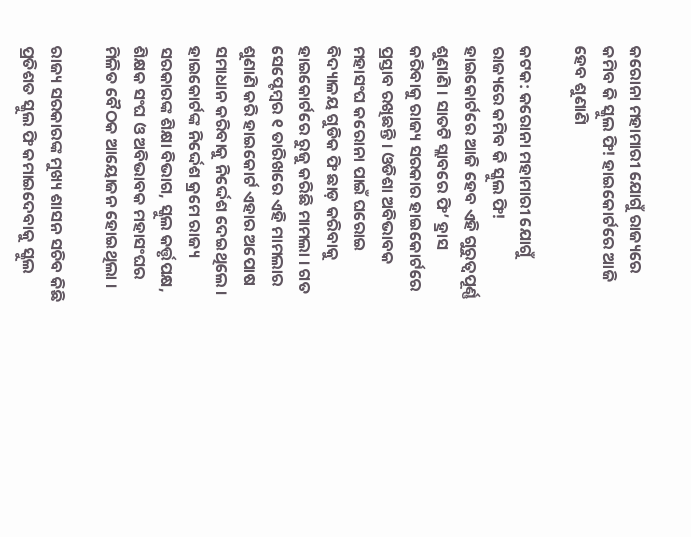କରୋନା ମହାମାରୀ ଯୋଗୁଁ ରାଜ୍ୟରେ କମିବ କି ସ୍କୁଲ ଫି! ହାଇକୋର୍ଟରେ ଆଜି ହେବ ଶୁଣାଣି

କଟକ: କରୋନା ମହାମାରୀ ଯୋଗୁଁ ରାଜ୍ୟରେ କମିବ କି ସ୍କୁଲ ଫି! ହାଇକୋର୍ଟରେ ଆଜି ହେବ ଏହି ଗୁରୁତ୍ୱପୂର୍ଣ୍ଣ ଶୁଣାଣି । ସାତଟି ସ୍ଲାବରେ ଫି’ ହ୍ରାସ କରିବାକୁ ରାଜ୍ୟ ସରକାର ହାଇକୋର୍ଟରେ ପ୍ରସ୍ତାବ ରଖିଛନ୍ତି । ଓଡିଶା ଅବିଭାବକ ମହାସଂଘ କରୋନା ପାଇଁ ଘରୋଇ ବିଦ୍ୟାଳୟ ଗୁଡିକ ଫି ଛାଡ଼ କରିବାକୁ ହାଇକୋର୍ଟରେ ରୁଜୁ କରିଛି ମାମଲା । ଗତ ସେପ୍ଟେମ୍ବର ୧ ତାରିଖରେ ଏହି ମାମଲାର ଶୁଣାଣି କରି ହାଇକୋର୍ଟ ଏହାର ଅପୋଷ ସମାଧାନ କରିବାକୁ ନିର୍ଦ୍ଦେଶ ଦେଇଥିଲେ । ହାଇକୋର୍ଟଙ୍କ ନିର୍ଦ୍ଦେଶ କ୍ରମେ ରାଜ୍ୟ ସରକାରଙ୍କ ଶିକ୍ଷା ବିଭାଗ, ସ୍କୁଲ କର୍ତ୍ତୃପକ୍ଷ, ଶିକ୍ଷକ ସଂଘ ଓ ଅବିଭାବକ ମହାସଂଘର ମିଳିତ ବୈଠକ ଆୟୋଜନ ହୋଇଥିଲା ।

ରାଜ୍ୟ ସରକାରଙ୍କ ମୁଖ୍ୟ ଶାସନ ସଚିବ କିଛି ପ୍ରତିଶତ ସ୍କୁଲ ଫି କମାଇଦେବାକୁ ସ୍କୁଲ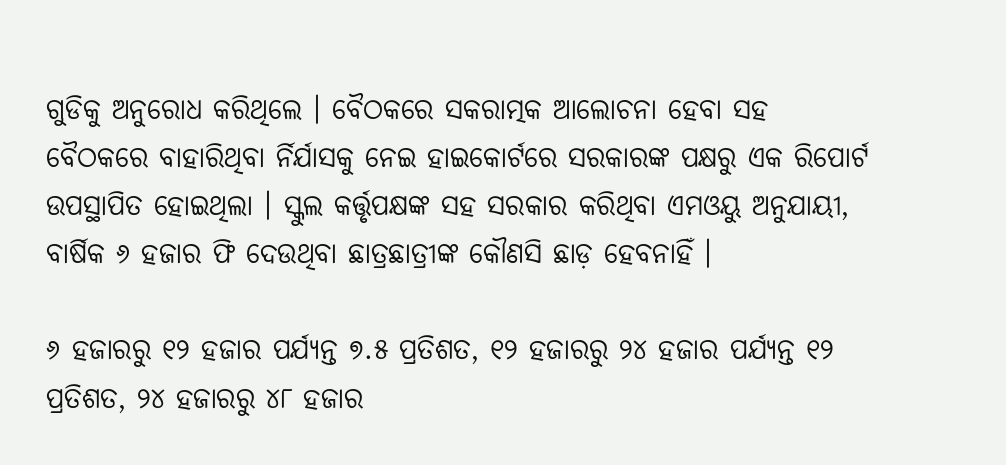ଗୁଡିକୁ ଅନୁରୋଧ କରିଥିଲେ । ବୈଠକରେ ସକରାତ୍ମକ ଆଲୋଚନା ହେବା ସହ ବୈଠକରେ ବାହାରିଥିବା ର୍ନିର୍ଯାସକୁ ନେଇ ହାଇକୋର୍ଟରେ ସରକାରଙ୍କ ପକ୍ଷରୁ ଏକ ରିପୋର୍ଟ ଉପସ୍ଥାପିତ ହୋଇଥିଲା । ସ୍କୁଲ କର୍ତ୍ତୃପକ୍ଷଙ୍କ ସହ ସରକାର କରିଥିବା ଏମଓୟୁ ଅନୁଯାୟୀ, ବାର୍ଷିକ ୬ ହଜାର ଫି ଦେଉଥିବା ଛାତ୍ରଛାତ୍ରୀଙ୍କ କୌଣସି ଛାଡ଼ ହେବନାହିଁ ।

୬ ହଜାରରୁ ୧୨ ହଜାର ପର୍ଯ୍ୟନ୍ତ ୭.୫ ପ୍ରତିଶତ, ୧୨ ହଜାରରୁ ୨୪ ହଜାର ପର୍ଯ୍ୟନ୍ତ ୧୨ ପ୍ରତିଶତ, ୨୪ ହଜାରରୁ ୪୮ ହଜାର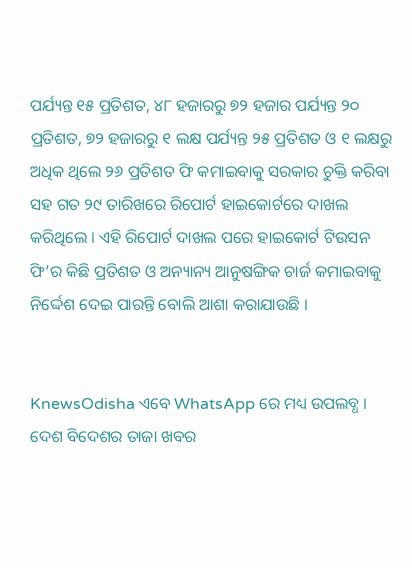ପର୍ଯ୍ୟନ୍ତ ୧୫ ପ୍ରତିଶତ, ୪୮ ହଜାରରୁ ୭୨ ହଜାର ପର୍ଯ୍ୟନ୍ତ ୨୦ ପ୍ରତିଶତ, ୭୨ ହଜାରରୁ ୧ ଲକ୍ଷ ପର୍ଯ୍ୟନ୍ତ ୨୫ ପ୍ରତିଶତ ଓ ୧ ଲକ୍ଷରୁ ଅଧିକ ଥିଲେ ୨୬ ପ୍ରତିଶତ ଫି କମାଇବାକୁ ସରକାର ଚୁକ୍ତି କରିବା ସହ ଗତ ୨୯ ତାରିଖରେ ରିପୋର୍ଟ ହାଇକୋର୍ଟରେ ଦାଖଲ କରିଥିଲେ । ଏହି ରିପୋର୍ଟ ଦାଖଲ ପରେ ହାଇକୋର୍ଟ ଟିଉସନ ଫି’ର କିଛି ପ୍ରତିଶତ ଓ ଅନ୍ୟାନ୍ୟ ଆନୁଷଙ୍ଗିକ ଚାର୍ଜ କମାଇବାକୁ ନିର୍ଦ୍ଦେଶ ଦେଇ ପାରନ୍ତି ବୋଲି ଆଶା କରାଯାଉଛି ।


KnewsOdisha ଏବେ WhatsApp ରେ ମଧ୍ୟ ଉପଲବ୍ଧ । ଦେଶ ବିଦେଶର ତାଜା ଖବର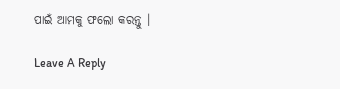ପାଇଁ ଆମକୁ ଫଲୋ କରନ୍ତୁ ।

Leave A Reply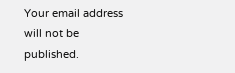Your email address will not be published.